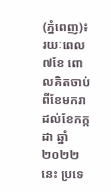(ភ្នំពេញ)៖ រយៈពេល៧ខែ ពោលគិតចាប់ពីខែមករា ដល់ខែកក្កដា ឆ្នាំ២០២២នេះ ប្រទេ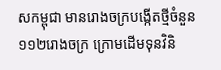សកម្ពុជា មានរោងចក្របង្កើតថ្មីចំនួន ១១២រោងចក្រ ក្រោមដើមទុនវិនិ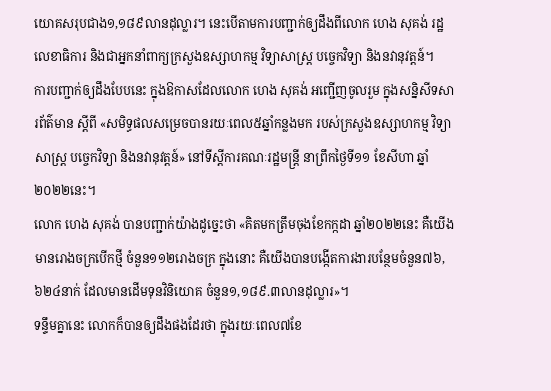យោគសរុបជាង១,១៨៩លានដុល្លារ។ នេះបើតាមការបញ្ជាក់ឲ្យដឹងពីលោក ហេង សុគង់ រដ្ឋលេខាធិការ និងជាអ្នកនាំពាក្យក្រសួងឧស្សាហកម្ម វិទ្យាសាស្ដ្រ បច្ចេកវិទ្យា និងនវានុវត្តន៍។
ការបញ្ជាក់ឲ្យដឹងបែបនេះ ក្នុងឱកាសដែលលោក ហេង សុគង់ អញ្ជើញចូលរួម ក្នុងសន្និសីទសារព័ត៌មាន ស្តីពី «សមិទ្ធផលសម្រេចបានរយៈពេល៥ឆ្នាំកន្លងមក របស់ក្រសួងឧស្សាហកម្ម វិទ្យាសាស្ដ្រ បច្ចេកវិទ្យា និងនវានុវត្តន៍» នៅទីស្តីការគណៈរដ្ឋមន្ត្រី នាព្រឹកថ្ងៃទី១១ ខែសីហា ឆ្នាំ២០២២នេះ។
លោក ហេង សុគង់ បានបញ្ជាក់យ៉ាងដូច្នេះថា «គិតមកត្រឹមចុងខែកក្កដា ឆ្នាំ២០២២នេះ គឺយើងមានរោងចក្របើកថ្មី ចំនួន១១២រោងចក្រ ក្នុងនោះ គឺយើងបានបង្កើតការងារបន្ថែមចំនួន៧៦,៦២៤នាក់ ដែលមានដើមទុនវិនិយោគ ចំនួន១,១៨៩.៣លានដុល្លារ»។
ទន្ទឹមគ្នានេះ លោកក៏បានឲ្យដឹងផងដែរថា ក្នុងរយៈពេល៧ខែ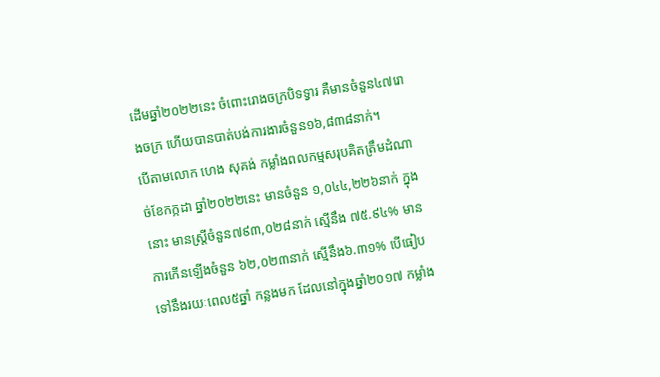ដើមឆ្នាំ២០២២នេះ ចំពោះរោងចក្របិទទ្វារ គឺមានចំនួន៤៧រោងចក្រ ហើយបានបាត់បង់ការងារចំនួន១៦,៨៣៨នាក់។
បើតាមលោក ហេង សុគង់ កម្លាំងពលកម្មសរុបគិតត្រឹមដំណាច់ខែកក្កដា ឆ្នាំ២០២២នេះ មានចំនួន ១,០៤៤,២២៦នាក់ ក្នុងនោះ មានស្រី្តចំនួន៧៩៣,០២៨នាក់ ស្មើនឹង ៧៥.៩៤% មានការកើនឡើងចំនួន ៦២,០២៣នាក់ ស្មើនឹង៦.៣១% បើធៀបទៅនឹងរយៈពេល៥ឆ្នាំ កន្លងមក ដែលនៅក្នុងឆ្នាំ២០១៧ កម្លាំង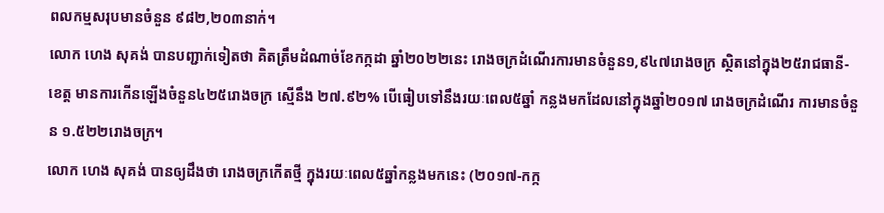ពលកម្មសរុបមានចំនួន ៩៨២,២០៣នាក់។
លោក ហេង សុគង់ បានបញ្ជាក់ទៀតថា គិតត្រឹមដំណាច់ខែកក្កដា ឆ្នាំ២០២២នេះ រោងចក្រដំណើរការមានចំនួន១,៩៤៧រោងចក្រ ស្ថិតនៅក្នុង២៥រាជធានី-ខេត្ត មានការកើនឡើងចំនួន៤២៥រោងចក្រ ស្មើនឹង ២៧.៩២% បើធៀបទៅនឹងរយៈពេល៥ឆ្នាំ កន្លងមកដែលនៅក្នុងឆ្នាំ២០១៧ រោងចក្រដំណើរ ការមានចំនួន ១.៥២២រោងចក្រ។
លោក ហេង សុគង់ បានឲ្យដឹងថា រោងចក្រកើតថ្មី ក្នុងរយៈពេល៥ឆ្នាំកន្លងមកនេះ (២០១៧-កក្ក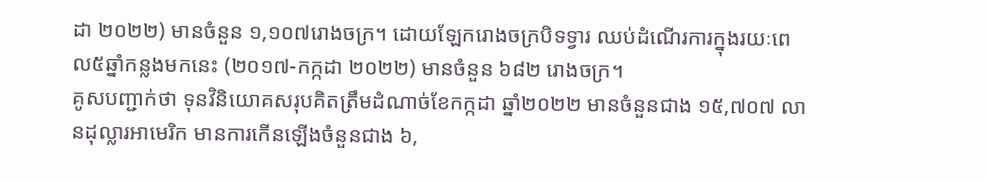ដា ២០២២) មានចំនួន ១,១០៧រោងចក្រ។ ដោយឡែករោងចក្របិទទ្វារ ឈប់ដំណើរការក្នុងរយៈពេល៥ឆ្នាំកន្លងមកនេះ (២០១៧-កក្កដា ២០២២) មានចំនួន ៦៨២ រោងចក្រ។
គូសបញ្ជាក់ថា ទុនវិនិយោគសរុបគិតត្រឹមដំណាច់ខែកក្កដា ឆ្នាំ២០២២ មានចំនួនជាង ១៥,៧០៧ លានដុល្លារអាមេរិក មានការកើនឡើងចំនួនជាង ៦,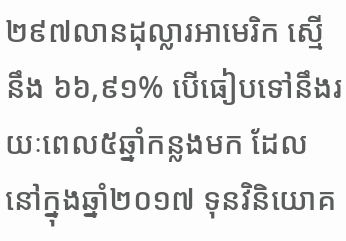២៩៧លានដុល្លារអាមេរិក ស្មើនឹង ៦៦,៩១% បើធៀបទៅនឹងរយៈពេល៥ឆ្នាំកន្លងមក ដែលនៅក្នុងឆ្នាំ២០១៧ ទុនវិនិយោគ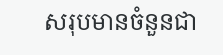សរុបមានចំនួនជា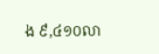ង ៩,៤១០លា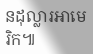នដុល្លារអាមេរិក៕